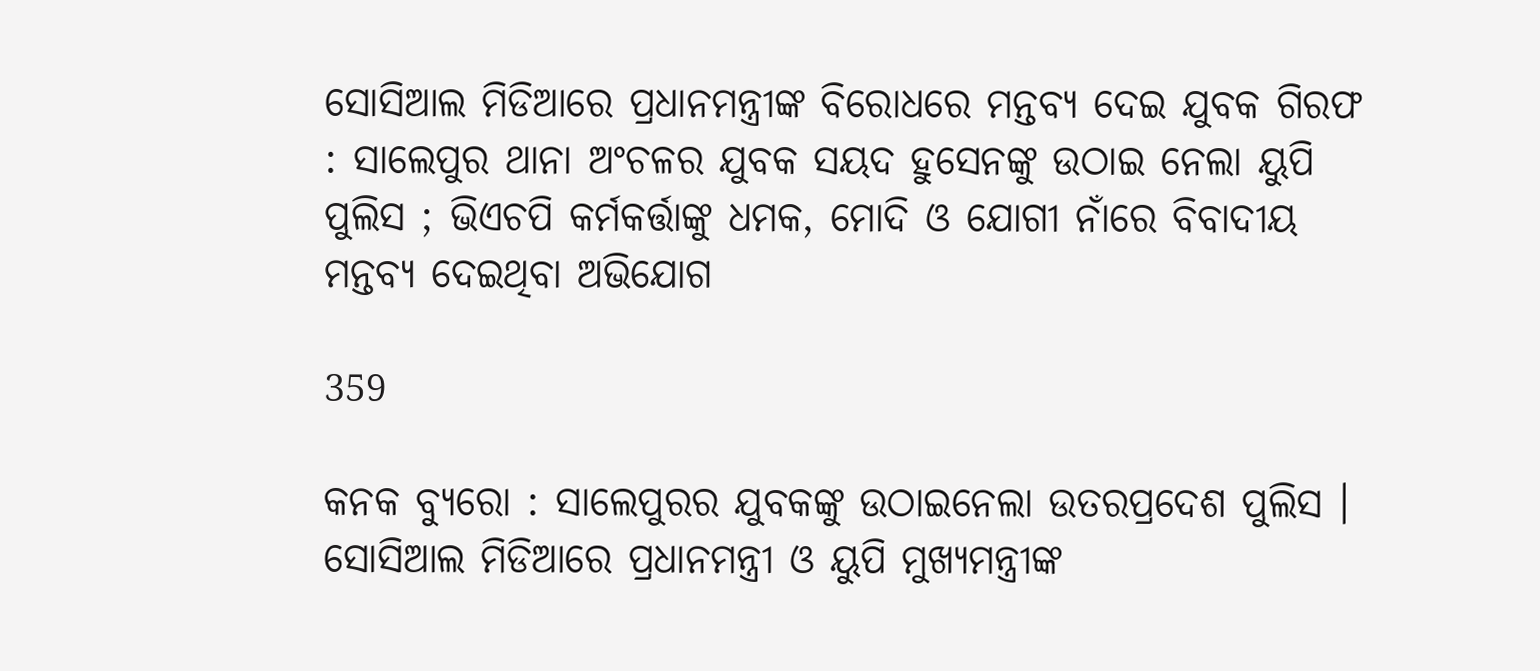ସୋସିଆଲ ମିଡିଆରେ ପ୍ରଧାନମନ୍ତ୍ରୀଙ୍କ ବିରୋଧରେ ମନ୍ତବ୍ୟ ଦେଇ ଯୁବକ ଗିରଫ : ସାଲେପୁର ଥାନା ଅଂଚଳର ଯୁବକ ସୟଦ ହୁସେନଙ୍କୁ ଉଠାଇ ନେଲା ୟୁପି ପୁଲିସ ; ଭିଏଚପି କର୍ମକର୍ତ୍ତାଙ୍କୁ ଧମକ, ମୋଦି ଓ ଯୋଗୀ ନାଁରେ ବିବାଦୀୟ ମନ୍ତବ୍ୟ ଦେଇଥିବା ଅଭିଯୋଗ

359

କନକ ବ୍ୟୁରୋ : ସାଲେପୁରର ଯୁବକଙ୍କୁ ଉଠାଇନେଲା ଉତରପ୍ରଦେଶ ପୁଲିସ । ସୋସିଆଲ ମିଡିଆରେ ପ୍ରଧାନମନ୍ତ୍ରୀ ଓ ୟୁପି ମୁଖ୍ୟମନ୍ତ୍ରୀଙ୍କ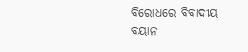ବିରୋଧରେ ବିବାଦୀୟ ବୟାନ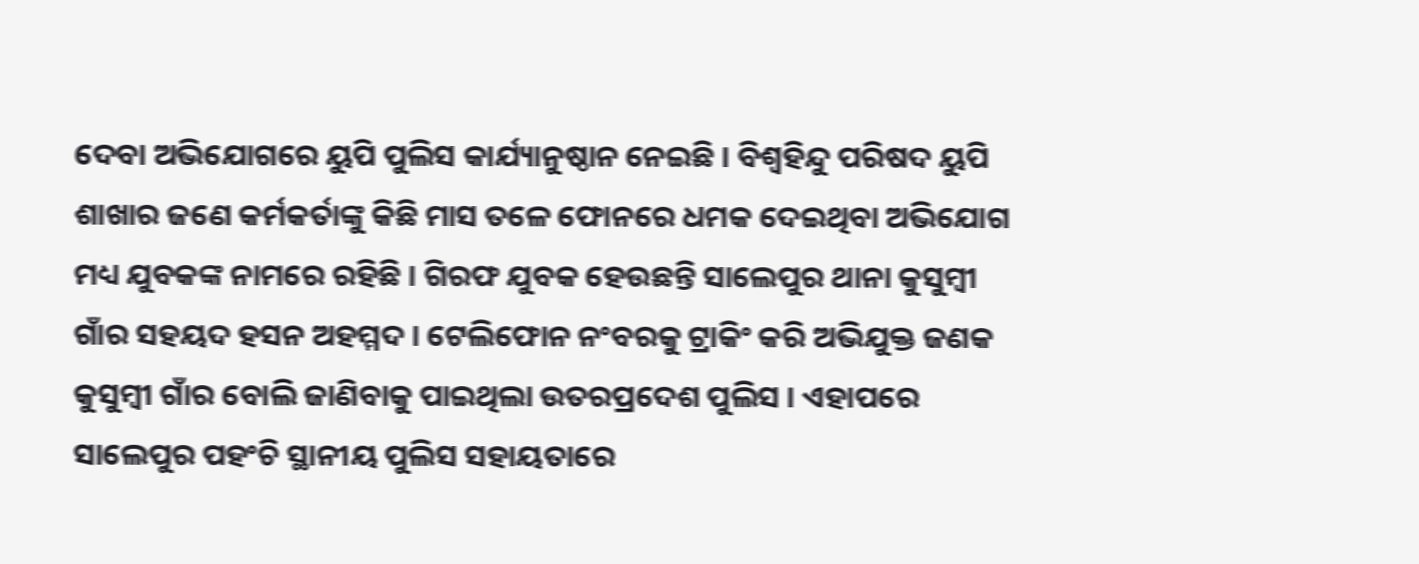ଦେବା ଅଭିଯୋଗରେ ୟୁପି ପୁଲିସ କାର୍ଯ୍ୟାନୁଷ୍ଠାନ ନେଇଛି । ବିଶ୍ୱହିନ୍ଦୁ ପରିଷଦ ୟୁପି ଶାଖାର ଜଣେ କର୍ମକର୍ତାଙ୍କୁ କିଛି ମାସ ତଳେ ଫୋନରେ ଧମକ ଦେଇଥିବା ଅଭିଯୋଗ ମଧ୍ୟ ଯୁବକଙ୍କ ନାମରେ ରହିଛି । ଗିରଫ ଯୁବକ ହେଉଛନ୍ତି ସାଲେପୁର ଥାନା କୁସୁମ୍ବୀ ଗାଁର ସହୟଦ ହସନ ଅହମ୍ମଦ । ଟେଲିଫୋନ ନଂବରକୁ ଟ୍ରାକିଂ କରି ଅଭିଯୁକ୍ତ ଜଣକ କୁସୁମ୍ବୀ ଗାଁର ବୋଲି ଜାଣିବାକୁ ପାଇଥିଲା ଉତରପ୍ରଦେଶ ପୁଲିସ । ଏହାପରେ ସାଲେପୁର ପହଂଚି ସ୍ଥାନୀୟ ପୁଲିସ ସହାୟତାରେ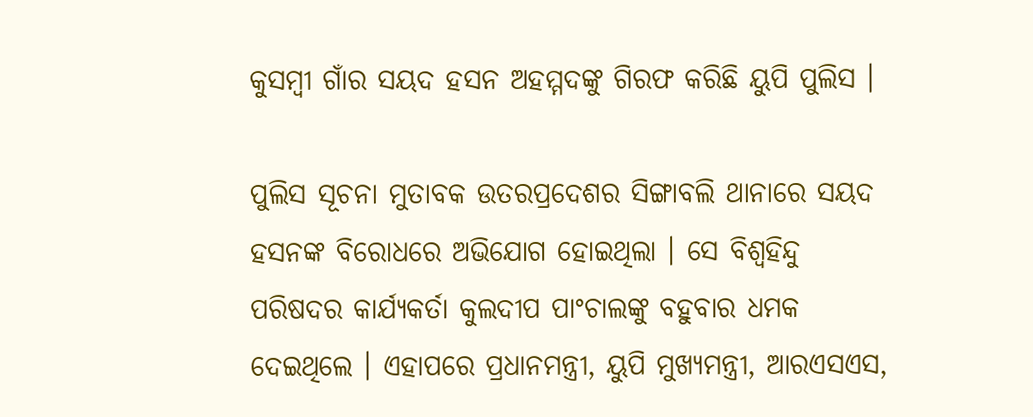କୁସମ୍ବୀ ଗାଁର ସୟଦ ହସନ ଅହମ୍ମଦଙ୍କୁ ଗିରଫ କରିଛି ୟୁପି ପୁଲିସ ।

ପୁଲିସ ସୂଚନା ମୁତାବକ ଉତରପ୍ରଦେଶର ସିଙ୍ଗାବଲି ଥାନାରେ ସୟଦ ହସନଙ୍କ ବିରୋଧରେ ଅଭିଯୋଗ ହୋଇଥିଲା । ସେ ବିଶ୍ୱହିନ୍ଦୁ ପରିଷଦର କାର୍ଯ୍ୟକର୍ତା କୁଲଦୀପ ପାଂଚାଲଙ୍କୁ ବହୁବାର ଧମକ ଦେଇଥିଲେ । ଏହାପରେ ପ୍ରଧାନମନ୍ତ୍ରୀ, ୟୁପି ମୁଖ୍ୟମନ୍ତ୍ରୀ, ଆରଏସଏସ,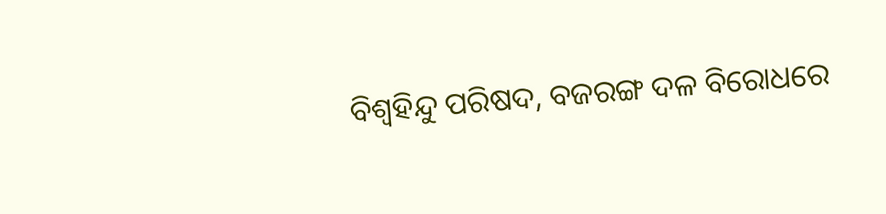ବିଶ୍ୱହିନ୍ଦୁ ପରିଷଦ, ବଜରଙ୍ଗ ଦଳ ବିରୋଧରେ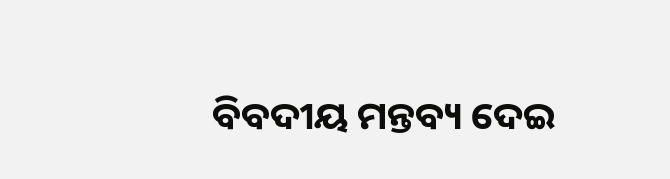ବିବଦୀୟ ମନ୍ତବ୍ୟ ଦେଇ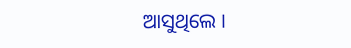ଆସୁଥିଲେ ।